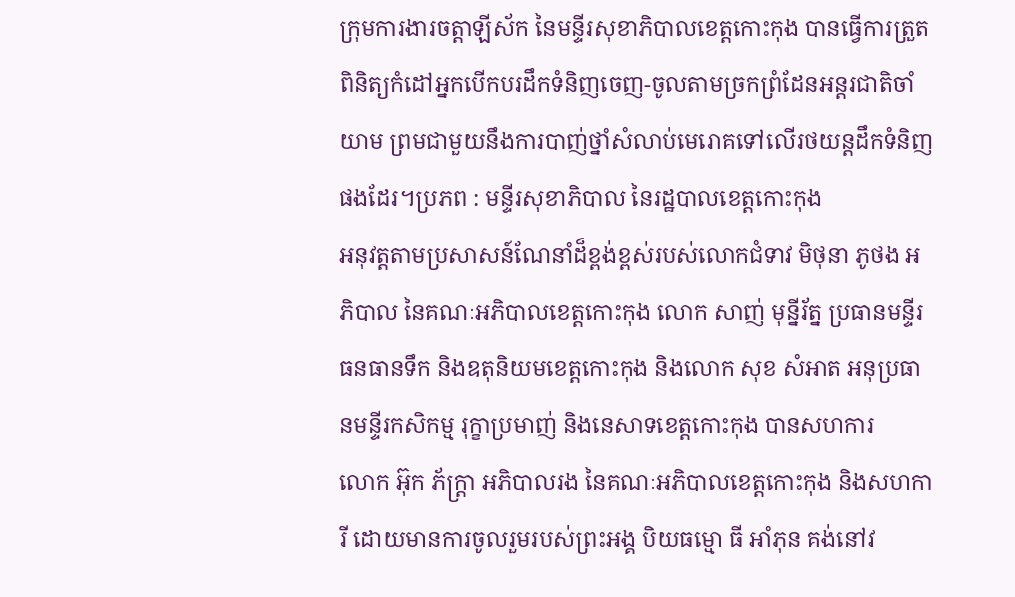ក្រុមការងារចត្តាឡីស័ក នៃមន្ទីរសុខាភិបាលខេត្តកោះកុង បានធ្វើការត្រួតពិនិត្យកំដៅអ្នកបើកបរដឹកទំនិញចេញ-ចូលតាមច្រកព្រំដែនអន្តរជាតិចាំយាម ព្រមជាមួយនឹងការបាញ់ថ្នាំសំលាប់មេរោគទៅលើរថយន្តដឹកទំនិញផងដែរ។ប្រភព : មន្ទីរសុខាភិបាល នៃរដ្ឋបាលខេត្តកោះកុង
អនុវត្តតាមប្រសាសន៍ណែនាំដ៏ខ្ពង់ខ្ពស់របស់លោកជំទាវ មិថុនា ភូថង អភិបាល នៃគណៈអភិបាលខេត្តកោះកុង លោក សាញ់ មុន្នីរ័ត្ន ប្រធានមន្ទីរធនធានទឹក និងឧតុនិយមខេត្តកោះកុង និងលោក សុខ សំអាត អនុប្រធានមន្ទីរកសិកម្ម រុក្ខាប្រមាញ់ និងនេសាទខេត្តកោះកុង បានសហការ
លោក អ៊ុក ភ័ក្ត្រា អភិបាលរង នៃគណៈអភិបាលខេត្តកោះកុង និងសហការី ដោយមានការចូលរួមរបស់ព្រះអង្គ បិយធម្មោ ធី អាំភុន គង់នៅវ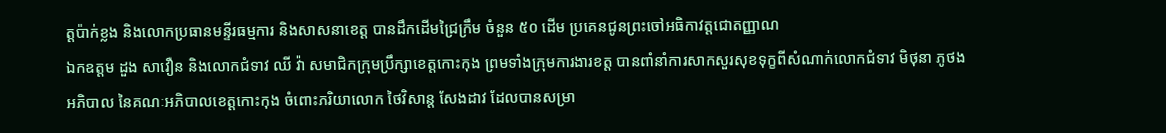ត្តប៉ាក់ខ្លង និងលោកប្រធានមន្ទីរធម្មការ និងសាសនាខេត្ត បានដឹកដើមជ្រៃក្រឹម ចំនួន ៥០ ដើម ប្រគេនជូនព្រះចៅអធិកាវត្តជោតញ្ញាណ
ឯកឧត្តម ដួង សាវឿន និងលោកជំទាវ ឈី វ៉ា សមាជិកក្រុមប្រឹក្សាខេត្តកោះកុង ព្រមទាំងក្រុមការងារខត្ត បានពាំនាំការសាកសួរសុខទុក្ខពីសំណាក់លោកជំទាវ មិថុនា ភូថង អភិបាល នៃគណៈអភិបាលខេត្តកោះកុង ចំពោះភរិយាលោក ថៃវិសាន្ត សែងដាវ ដែលបានសម្រា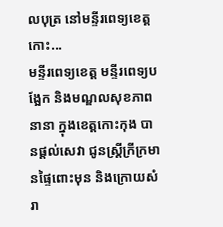លបុត្រ នៅមន្ទីរពេទ្យខេត្តកោះ...
មន្ទីរពេទ្យខេត្ត មន្ទីរពេទ្យបង្អែក និងមណ្ឌលសុខភាពនានា ក្នុងខេត្តកោះកុង បានផ្ដល់សេវា ជូនស្ត្រីក្រីក្រមានផ្ទៃពោះមុន និងក្រោយសំរា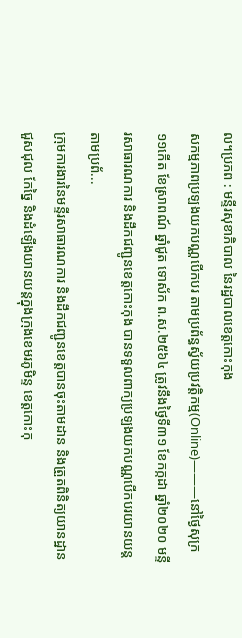ល។ប្រភព : មន្ទីរសុខាភិបាល នៃរដ្ឋបាលខេត្តកោះកុង
សកម្មភាពប្រឡងយកបណ្ណបើកបរ តាមប្រព័ន្ធស្វ័យប្រវត្តិកម្ម(Online)———នៅថ្ងៃសុក្រ ១១កើត ខែស្រាពណ៍ ឆ្នាំជូត ទោស័ក ព.ស.២៥៦៤ ត្រូវនឹងថ្ងៃទី៣១ ខែកក្កដា ឆ្នាំ២០២០ មន្ទីរសាធារណការ និងដឹកជញ្ជូនខេត្តកោះកុង បានទទួលពាក្យប្រឡងយកបណ្ណបើកបរយានយន្ត តាមប្រព័...
ក្រុមការងារនៃមន្ទីរសាធារណការ និងដឹកជញ្ជូនខេត្តបានចុះតាមដាន និងត្រួតពិនិត្យយានដ្ឋានជួសជុល កែច្នៃ និងដំឡើងយានយន្តក្នុងក្រុងខេមរភូមិន្ទ ខេត្តកោះកុ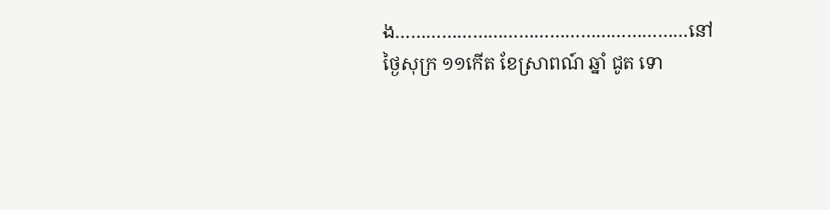ង…………………………………………………នៅថ្ងៃសុក្រ ១១កើត ខែស្រាពណ៍ ឆ្នាំ ជូត ទោ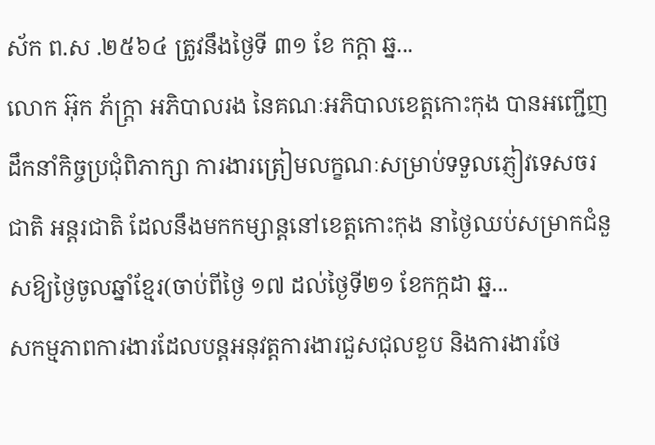ស័ក ព.ស .២៥៦៤ ត្រូវនឹងថ្ងៃទី ៣១ ខែ កក្តា ឆ្ន...
លោក អ៊ុក ភ័ក្ត្រា អភិបាលរង នៃគណៈអភិបាលខេត្តកោះកុង បានអញ្ជើញដឹកនាំកិច្ចប្រជុំពិភាក្សា ការងារត្រៀមលក្ខណៈសម្រាប់ទទួលភ្ញៀវទេសចរជាតិ អន្តរជាតិ ដែលនឹងមកកម្សាន្តនៅខេត្តកោះកុង នាថ្ងៃឈប់សម្រាកជំនួសឱ្យថ្ងៃចូលឆ្នាំខ្មែរ(ចាប់ពីថ្ងៃ ១៧ ដល់ថ្ងៃទី២១ ខែកក្កដា ឆ្ន...
សកម្មភាពការងារដែលបន្តអនុវត្តការងារជួសជុលខួប និងការងារថែ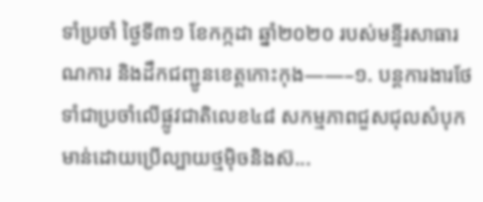ទាំប្រចាំ ថ្ងៃទី៣១ ខែកក្កដា ឆ្នាំ២០២០ របស់មន្ទីរសាធារណការ និងដឹកជញ្ជូនខេត្តកោះកុង——–១. បន្តការងារថែទាំជាប្រចាំលើផ្លូវជាតិលេខ៤៨ សកម្មភាពជួសជុលសំបុកមាន់ដោយប្រើល្បាយថ្មម៉ិចនិងស៊...